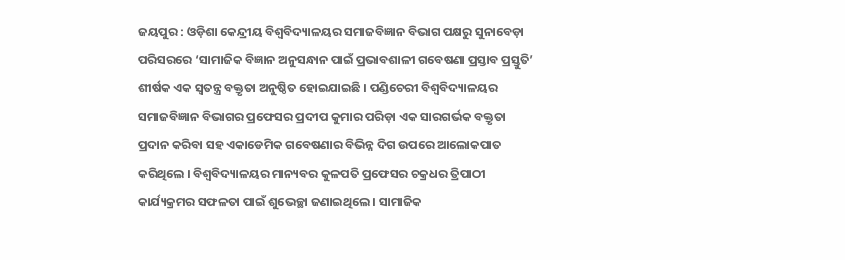ଜୟପୁର : ଓଡ଼ିଶା କେନ୍ଦ୍ରୀୟ ବିଶ୍ୱବିଦ୍ୟାଳୟର ସମାଜବିଜ୍ଞାନ ବିଭାଗ ପକ୍ଷରୁ ସୁନାବେଡ଼ା ପରିସରରେ ‘ସାମାଜିକ ବିଜ୍ଞାନ ଅନୁସନ୍ଧାନ ପାଇଁ ପ୍ରଭାବଶାଳୀ ଗବେଷଣା ପ୍ରସ୍ତାବ ପ୍ରସ୍ତୁତି’ ଶୀର୍ଷକ ଏକ ସ୍ୱତନ୍ତ୍ର ବକ୍ତୃତା ଅନୁଷ୍ଠିତ ହୋଇଯାଇଛି । ପଣ୍ଡିଚେରୀ ବିଶ୍ୱବିଦ୍ୟାଳୟର ସମାଜବିଜ୍ଞାନ ବିଭାଗର ପ୍ରଫେସର ପ୍ରଦୀପ କୁମାର ପରିଡ଼ା ଏକ ସାରଗର୍ଭକ ବକ୍ତୃତା ପ୍ରଦାନ କରିବା ସହ ଏକାଡେମିକ ଗବେଷଣାର ବିଭିନ୍ନ ଦିଗ ଉପରେ ଆଲୋକପାତ କରିଥିଲେ । ବିଶ୍ୱବିଦ୍ୟାଳୟର ମାନ୍ୟବର କୁଳପତି ପ୍ରଫେସର ଚକ୍ରଧର ତ୍ରିପାଠୀ କାର୍ଯ୍ୟକ୍ରମର ସଫଳତା ପାଇଁ ଶୁଭେଚ୍ଛା ଜଣାଇଥିଲେ । ସାମାଜିକ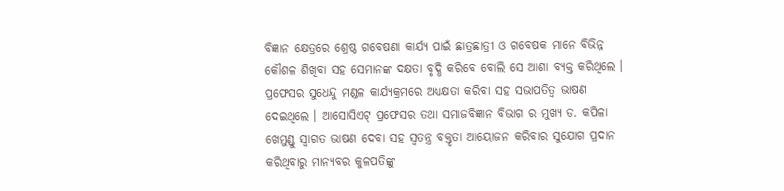ବିଜ୍ଞାନ କ୍ଷେତ୍ରରେ ଶ୍ରେଷ୍ଠ ଗବେଷଣା କାର୍ଯ୍ୟ ପାଇଁ ଛାତ୍ରଛାତ୍ରୀ ଓ ଗବେଷକ ମାନେ ବିଭିନ୍ନ କୌଶଳ ଶିଖିବା ସହ ସେମାନଙ୍କ ଦକ୍ଷତା ବୃଦ୍ଧି କରିବେ ବୋଲି ସେ ଆଶା ବ୍ୟକ୍ତ କରିଥିଲେ । ପ୍ରଫେସର ସୁଧେନ୍ଦୁ ମଣ୍ଡଳ କାର୍ଯ୍ୟକ୍ରମରେ ଅଧ୍ୟକ୍ଷତା କରିବା ସହ ସଭାପତିତ୍ୱ ଭାଷଣ ଦେଇଥିଲେ । ଆସୋସିଏଟ୍ ପ୍ରଫେସର ତଥା ସମାଜବିଜ୍ଞାନ ବିଭାଗ ର ମୁଖ୍ୟ ଡ. କପିଳା ଖେମୁଣ୍ଡୁ ସ୍ୱାଗତ ଭାଷଣ ଦେବା ସହ ସ୍ୱତନ୍ତ୍ର ବକ୍ତୃତା ଆୟୋଜନ କରିବାର ସୁଯୋଗ ପ୍ରଦାନ କରିଥିବାରୁ ମାନ୍ୟବର କୁଳପତିଙ୍କୁ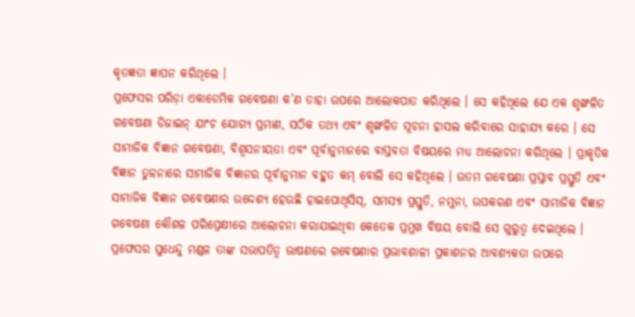କୃତଜ୍ଞତା ଜ୍ଞାପନ କରିଥିଲେ ।
ପ୍ରଫେସର ପରିଡ଼ା ଏକାଡେମିକ ଗବେଷଣା କ’ଣ ତାହା ଉପରେ ଆଲୋକପାତ କରିଥିଲେ । ସେ କହିଥିଲେ ଯେ ଏକ ଶୃଙ୍ଖଳିତ ଗବେଷଣା ଡିଜାଇନ୍ ଯାଂଚ ଯୋଗ୍ୟ ପ୍ରମାଣ, ସଠିକ ତଥ୍ୟ ଏବଂ ଶୃଙ୍ଖଳିତ ସୂଚନା ହାସଲ କରିବାରେ ସାହାଯ୍ୟ କରେ । ସେ ସାମାଜିକ ବିଜ୍ଞାନ ଗବେଷଣା, ବିଶ୍ୱସନୀୟତା ଏବଂ ପୂର୍ବାନୁମାନରେ ବାସ୍ତବତା ବିଷୟରେ ମଧ୍ୟ ଆଲୋଚନା କରିଥିଲେ । ପ୍ରାକୃତିକ ବିଜ୍ଞାନ ତୁଳନାରେ ସାମାଜିକ ବିଜ୍ଞାନର ପୂର୍ବାନୁମାନ ବହୁତ କମ୍ ବୋଲି ସେ କହିଥିଲେ । ଉତମ ଗବେଷଣା ପ୍ରସ୍ତାବ ପ୍ରସ୍ତୁତି ଏବଂ ସାମାଜିକ ବିଜ୍ଞାନ ଗବେଷଣାର ଉଦ୍ଦେଶ୍ୟ ହେଉଛି ହାଇପୋଥିସିସ୍, ସମସ୍ୟା ପ୍ରସ୍ତୁତି, ନମୁନା, ଉପକରଣ ଏବଂ ସାମାଜିକ ବିଜ୍ଞାନ ଗବେଷଣା କୌଶଳ ପରିପ୍ରେକ୍ଷୀରେ ଆଲୋଚନା କରାଯାଇଥିବା କେତେକ ପ୍ରମୁଖ ବିଷୟ ବୋଲି ସେ ଗୁରୁତ୍ୱ ଦେଇଥିଲେ ।
ପ୍ରଫେସର ସୁଧେନ୍ଦୁ ମଣ୍ଡଳ ତାଙ୍କ ସଭାପତିତ୍ୱ ଭାଷଣରେ ଗବେଷଣାର ପ୍ରଭାବଶାଳୀ ପ୍ରକାଶନର ଆବଶ୍ୟକତା ଉପରେ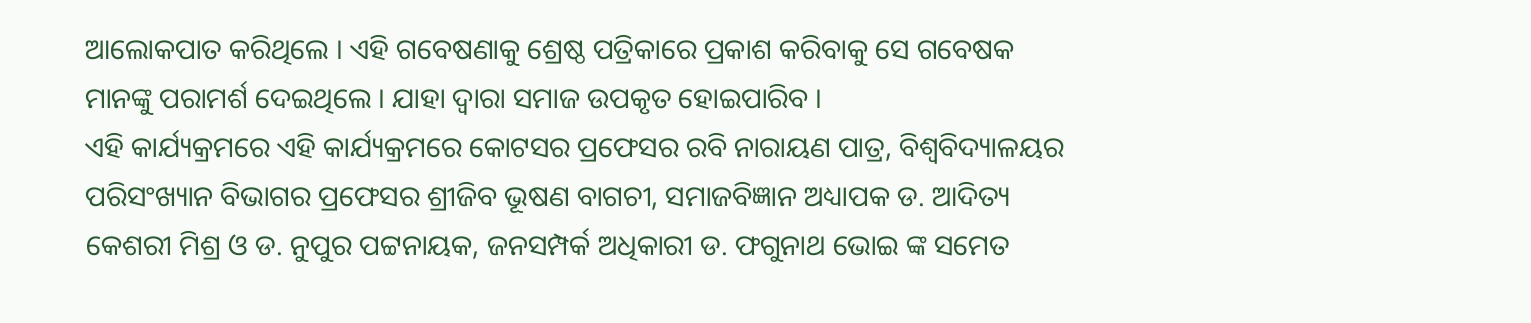ଆଲୋକପାତ କରିଥିଲେ । ଏହି ଗବେଷଣାକୁ ଶ୍ରେଷ୍ଠ ପତ୍ରିକାରେ ପ୍ରକାଶ କରିବାକୁ ସେ ଗବେଷକ ମାନଙ୍କୁ ପରାମର୍ଶ ଦେଇଥିଲେ । ଯାହା ଦ୍ୱାରା ସମାଜ ଉପକୃତ ହୋଇପାରିବ ।
ଏହି କାର୍ଯ୍ୟକ୍ରମରେ ଏହି କାର୍ଯ୍ୟକ୍ରମରେ କୋଟସର ପ୍ରଫେସର ରବି ନାରାୟଣ ପାତ୍ର, ବିଶ୍ୱବିଦ୍ୟାଳୟର ପରିସଂଖ୍ୟାନ ବିଭାଗର ପ୍ରଫେସର ଶ୍ରୀଜିବ ଭୂଷଣ ବାଗଚୀ, ସମାଜବିଜ୍ଞାନ ଅଧ୍ୟାପକ ଡ. ଆଦିତ୍ୟ କେଶରୀ ମିଶ୍ର ଓ ଡ. ନୁପୁର ପଟ୍ଟନାୟକ, ଜନସମ୍ପର୍କ ଅଧିକାରୀ ଡ. ଫଗୁନାଥ ଭୋଇ ଙ୍କ ସମେତ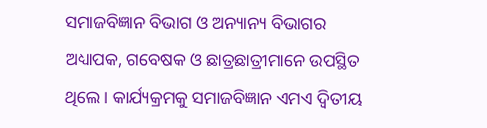ସମାଜବିଜ୍ଞାନ ବିଭାଗ ଓ ଅନ୍ୟାନ୍ୟ ବିଭାଗର ଅଧ୍ୟାପକ, ଗବେଷକ ଓ ଛାତ୍ରଛାତ୍ରୀମାନେ ଉପସ୍ଥିତ ଥିଲେ । କାର୍ଯ୍ୟକ୍ରମକୁ ସମାଜବିଜ୍ଞାନ ଏମଏ ଦ୍ୱିତୀୟ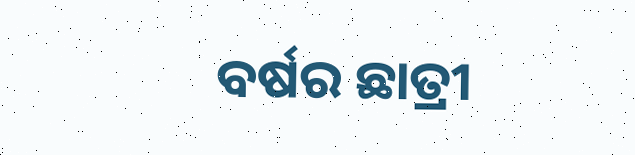ବର୍ଷର ଛାତ୍ରୀ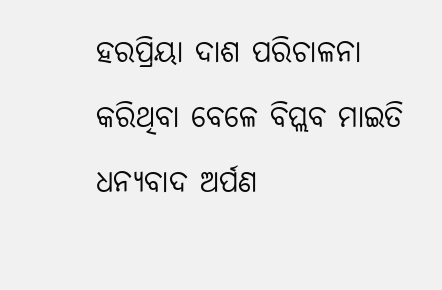ହରପ୍ରିୟା ଦାଶ ପରିଚାଳନା କରିଥିବା ବେଳେ ବିପ୍ଲବ ମାଇତି ଧନ୍ୟବାଦ ଅର୍ପଣ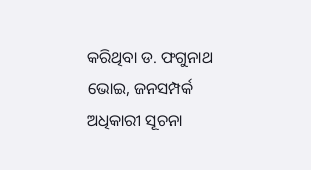କରିଥିବା ଡ. ଫଗୁନାଥ ଭୋଇ, ଜନସମ୍ପର୍କ ଅଧିକାରୀ ସୂଚନା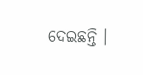ଦେଇଛନ୍ତି ।